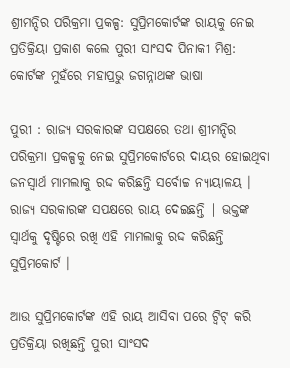ଶ୍ରୀମନ୍ଦିର ପରିକ୍ରମା ପ୍ରକଳ୍ପ: ସୁପ୍ରିମକୋର୍ଟଙ୍କ ରାୟକୁ ନେଇ ପ୍ରତିକ୍ରିୟା ପ୍ରକାଶ କଲେ ପୁରୀ ସାଂସଦ ପିନାକୀ ମିଶ୍ର: କୋର୍ଟଙ୍କ ମୁହଁରେ ମହାପ୍ରଭୁ ଜଗନ୍ନାଥଙ୍କ ଭାଷା

ପୁରୀ : ରାଜ୍ୟ ସରକାରଙ୍କ ସପକ୍ଷରେ ତଥା ଶ୍ରୀମନ୍ଦିର ପରିକ୍ରମା ପ୍ରକଳ୍ପକୁ ନେଇ ସୁପ୍ରିମକୋର୍ଟରେ ଦାୟର ହୋଇଥିବା ଜନସ୍ୱାର୍ଥ ମାମଲାକୁ ରଦ୍ଦ କରିଛନ୍ତି ସର୍ବୋଚ୍ଚ ନ୍ୟାୟାଳୟ । ରାଜ୍ୟ ସରକାରଙ୍କ ସପକ୍ଷରେ ରାୟ ଦେଇଛନ୍ତି | ଭକ୍ତଙ୍କ ସ୍ୱାର୍ଥକୁ ଦୃଷ୍ଟିରେ ରଖି ଏହି ମାମଲାକୁ ରଦ୍ଦ କରିଛନ୍ତି ସୁପ୍ରିମକୋର୍ଟ ।

ଆଉ ସୁପ୍ରିମକୋର୍ଟଙ୍କ ଏହି ରାୟ ଆସିବା ପରେ ଟ୍ୱିଟ୍ କରି ପ୍ରତିକ୍ରିୟା ରଖିଛନ୍ତି ପୁରୀ ସାଂସଦ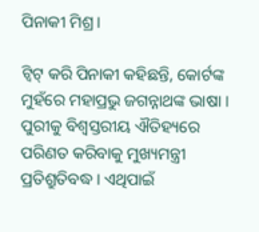ପିନାକୀ ମିଶ୍ର ।

ଟ୍ୱିଟ୍ କରି ପିନାକୀ କହିଛନ୍ତି, କୋର୍ଟଙ୍କ ମୁହଁରେ ମହାପ୍ରଭୁ ଜଗନ୍ନାଥଙ୍କ ଭାଷା । ପୁରୀକୁ ବିଶ୍ୱସ୍ତରୀୟ ଐତିହ୍ୟରେ ପରିଣତ କରିବାକୁ ମୁଖ୍ୟମନ୍ତ୍ରୀ ପ୍ରତିଶ୍ରୁତିବଦ୍ଧ । ଏଥିପାଇଁ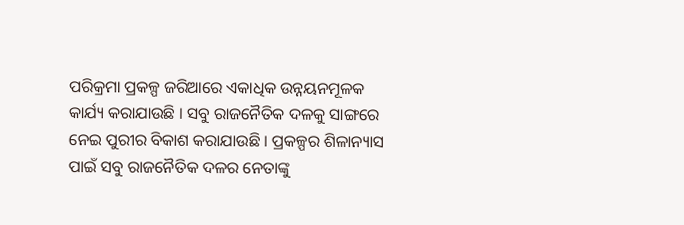ପରିକ୍ରମା ପ୍ରକଳ୍ପ ଜରିଆରେ ଏକାଧିକ ଉନ୍ନୟନମୂଳକ କାର୍ଯ୍ୟ କରାଯାଉଛି । ସବୁ ରାଜନୈତିକ ଦଳକୁ ସାଙ୍ଗରେ ନେଇ ପୁରୀର ବିକାଶ କରାଯାଉଛି । ପ୍ରକଳ୍ପର ଶିଳାନ୍ୟାସ ପାଇଁ ସବୁ ରାଜନୈତିକ ଦଳର ନେତାଙ୍କୁ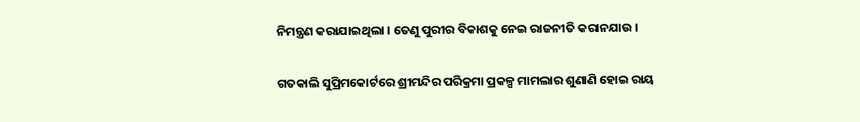ନିମନ୍ତ୍ରଣ କରାଯାଇଥିଲା । ତେଣୁ ପୁରୀର ବିକାଶକୁ ନେଇ ରାଜନୀତି କରାନଯାଉ ।

ଗତକାଲି ସୁପ୍ରିମକୋର୍ଟରେ ଶ୍ରୀମନ୍ଦିର ପରିକ୍ରମା ପ୍ରକଳ୍ପ ମାମଲାର ଶୁଣାଣି ହୋଇ ରାୟ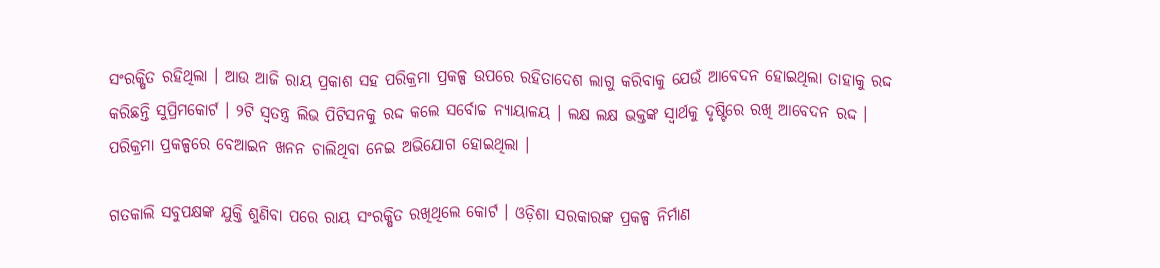ସଂରକ୍ଷିତ ରହିଥିଲା । ଆଉ ଆଜି ରାୟ ପ୍ରକାଶ ସହ ପରିକ୍ରମା ପ୍ରକଳ୍ପ ଉପରେ ରହିତାଦେଶ ଲାଗୁ କରିବାକୁ ଯେଉଁ ଆବେଦନ ହୋଇଥିଲା ତାହାକୁ ରଦ୍ଦ କରିଛନ୍ତି ସୁପ୍ରିମକୋର୍ଟ । ୨ଟି ସ୍ୱତନ୍ତ୍ର ଲିଭ ପିଟିସନକୁ ରଦ୍ଦ କଲେ ସର୍ବୋଚ୍ଚ ନ୍ୟାୟାଳୟ । ଲକ୍ଷ ଲକ୍ଷ ଭକ୍ତଙ୍କ ସ୍ୱାର୍ଥକୁ ଦୃଷ୍ଟିରେ ରଖି ଆବେଦନ ରଦ୍ଦ । ପରିକ୍ରମା ପ୍ରକଳ୍ପରେ ବେଆଇନ ଖନନ ଚାଲିଥିବା ନେଇ ଅଭିଯୋଗ ହୋଇଥିଲା ।

ଗତକାଲି ସବୁପକ୍ଷଙ୍କ ଯୁକ୍ତି ଶୁଣିବା ପରେ ରାୟ ସଂରକ୍ଷିତ ରଖିଥିଲେ କୋର୍ଟ । ଓଡ଼ିଶା ସରକାରଙ୍କ ପ୍ରକଳ୍ପ ନିର୍ମାଣ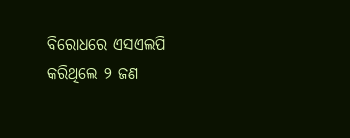ବିରୋଧରେ ଏସଏଲପି କରିଥିଲେ ୨ ଜଣ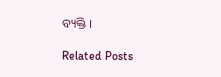ବ୍ୟକ୍ତି ।

Related Posts